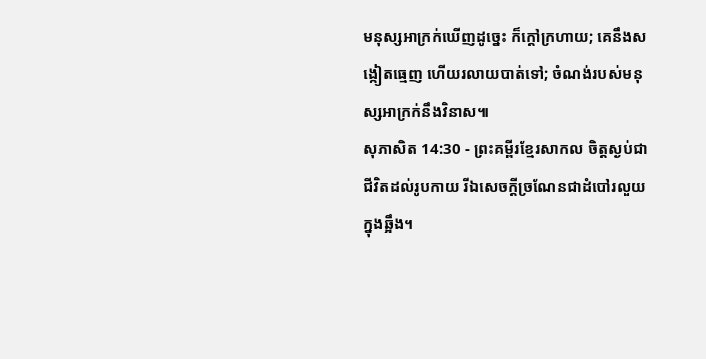មនុស្សអាក្រក់ឃើញដូច្នេះ ក៏ក្ដៅក្រហាយ; គេនឹងសង្កៀតធ្មេញ ហើយរលាយបាត់ទៅ; ចំណង់របស់មនុស្សអាក្រក់នឹងវិនាស៕
សុភាសិត 14:30 - ព្រះគម្ពីរខ្មែរសាកល ចិត្តស្ងប់ជាជីវិតដល់រូបកាយ រីឯសេចក្ដីច្រណែនជាដំបៅរលួយក្នុងឆ្អឹង។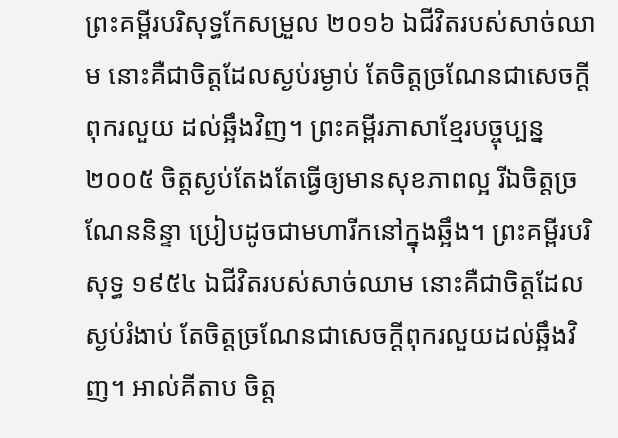ព្រះគម្ពីរបរិសុទ្ធកែសម្រួល ២០១៦ ឯជីវិតរបស់សាច់ឈាម នោះគឺជាចិត្តដែលស្ងប់រម្ងាប់ តែចិត្តច្រណែនជាសេចក្ដីពុករលួយ ដល់ឆ្អឹងវិញ។ ព្រះគម្ពីរភាសាខ្មែរបច្ចុប្បន្ន ២០០៥ ចិត្តស្ងប់តែងតែធ្វើឲ្យមានសុខភាពល្អ រីឯចិត្តច្រណែននិន្ទា ប្រៀបដូចជាមហារីកនៅក្នុងឆ្អឹង។ ព្រះគម្ពីរបរិសុទ្ធ ១៩៥៤ ឯជីវិតរបស់សាច់ឈាម នោះគឺជាចិត្តដែលស្ងប់រំងាប់ តែចិត្តច្រណែនជាសេចក្ដីពុករលួយដល់ឆ្អឹងវិញ។ អាល់គីតាប ចិត្ត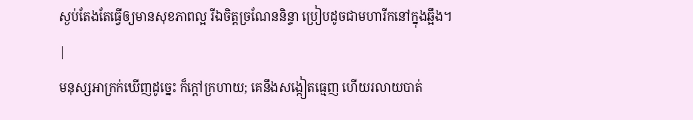ស្ងប់តែងតែធ្វើឲ្យមានសុខភាពល្អ រីឯចិត្តច្រណែននិន្ទា ប្រៀបដូចជាមហារីកនៅក្នុងឆ្អឹង។ |
មនុស្សអាក្រក់ឃើញដូច្នេះ ក៏ក្ដៅក្រហាយ; គេនឹងសង្កៀតធ្មេញ ហើយរលាយបាត់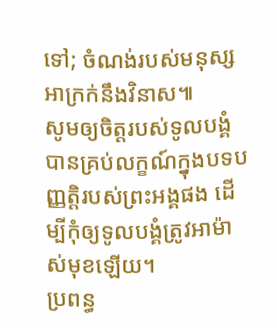ទៅ; ចំណង់របស់មនុស្សអាក្រក់នឹងវិនាស៕
សូមឲ្យចិត្តរបស់ទូលបង្គំបានគ្រប់លក្ខណ៍ក្នុងបទបញ្ញត្តិរបស់ព្រះអង្គផង ដើម្បីកុំឲ្យទូលបង្គំត្រូវអាម៉ាស់មុខឡើយ។
ប្រពន្ធ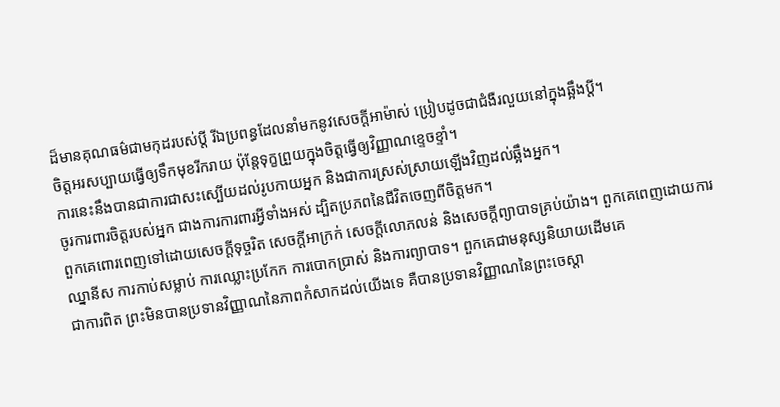ដ៏មានគុណធម៌ជាមកុដរបស់ប្ដី រីឯប្រពន្ធដែលនាំមកនូវសេចក្ដីអាម៉ាស់ ប្រៀបដូចជាជំងឺរលួយនៅក្នុងឆ្អឹងប្ដី។
ចិត្តអរសប្បាយធ្វើឲ្យទឹកមុខរីករាយ ប៉ុន្តែទុក្ខព្រួយក្នុងចិត្តធ្វើឲ្យវិញ្ញាណខ្ទេចខ្ទាំ។
ការនេះនឹងបានជាការជាសះស្បើយដល់រូបកាយអ្នក និងជាការស្រស់ស្រាយឡើងវិញដល់ឆ្អឹងអ្នក។
ចូរការពារចិត្តរបស់អ្នក ជាងការការពារអ្វីទាំងអស់ ដ្បិតប្រភពនៃជីវិតចេញពីចិត្តមក។
ពួកគេពោរពេញទៅដោយសេចក្ដីទុច្ចរិត សេចក្ដីអាក្រក់ សេចក្ដីលោភលន់ និងសេចក្ដីព្យាបាទគ្រប់យ៉ាង។ ពួកគេពេញដោយការឈ្នានីស ការកាប់សម្លាប់ ការឈ្លោះប្រកែក ការបោកប្រាស់ និងការព្យាបាទ។ ពួកគេជាមនុស្សនិយាយដើមគេ
ជាការពិត ព្រះមិនបានប្រទានវិញ្ញាណនៃភាពកំសាកដល់យើងទេ គឺបានប្រទានវិញ្ញាណនៃព្រះចេស្ដា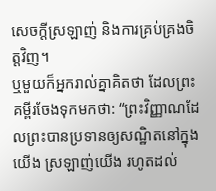សេចក្ដីស្រឡាញ់ និងការគ្រប់គ្រងចិត្តវិញ។
ឬមួយក៏អ្នករាល់គ្នាគិតថា ដែលព្រះគម្ពីរចែងទុកមកថា: “ព្រះវិញ្ញាណដែលព្រះបានប្រទានឲ្យសណ្ឋិតនៅក្នុងយើង ស្រឡាញ់យើង រហូតដល់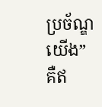ប្រច័ណ្ឌយើង” គឺឥ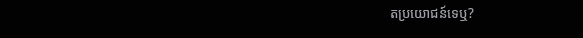តប្រយោជន៍ទេឬ?